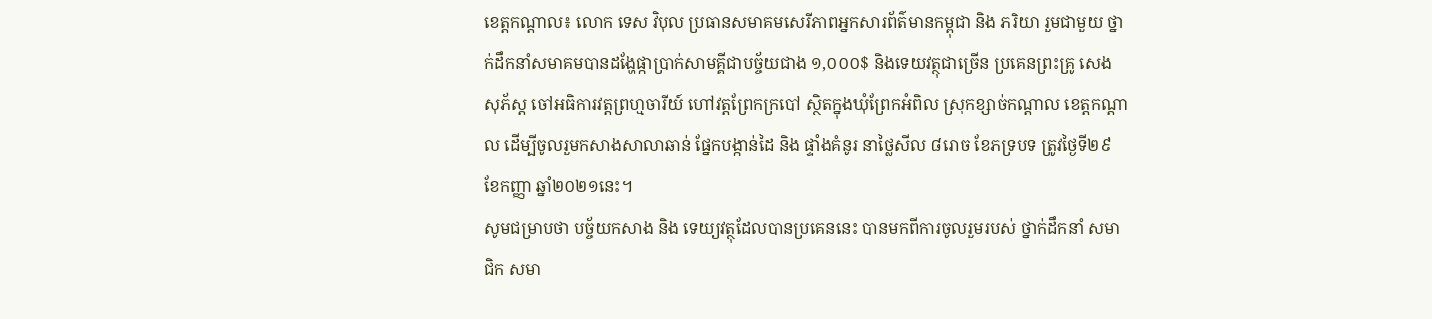ខេត្តកណ្តាល៖ លោក ទេស វិបុល ប្រធានសមាគមសេរីភាពអ្នកសារព័ត៌មានកម្ពុជា និង ភរិយា រួមជាមួយ ថ្នាក់ដឹកនាំសមាគមបានដង្ហែផ្កាប្រាក់សាមគ្គីជាបច្ច័យជាង ១,០០០$ និងទេយវត្ថុជាច្រើន ប្រគេនព្រះគ្រូ សេង សុភ័ស្ត ចៅអធិការវត្តព្រហ្មចារីយ៍ ហៅវត្តព្រែកក្របៅ ស្ថិតក្នុងឃុំព្រែកអំពិល ស្រុកខ្សាច់កណ្តាល ខេត្តកណ្តាល ដើម្បីចូលរួមកសាងសាលាឆាន់ ផ្នែកបង្កាន់ដៃ និង ផ្ទាំងគំនូរ នាថ្លៃសីល ៨រោច ខែភទ្របទ ត្រូវថ្ងៃទី២៩ ខែកញ្ញា ឆ្នាំ២០២១នេះ។
សូមជម្រាបថា បច្ច័យកសាង និង ទេយ្យវត្ថុដែលបានប្រគេននេះ បានមកពីការចូលរួមរបស់ ថ្នាក់ដឹកនាំ សមាជិក សមា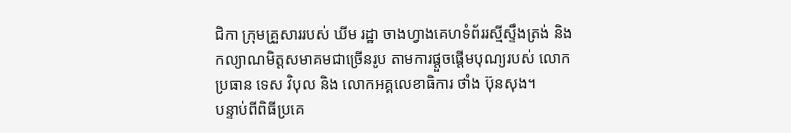ជិកា ក្រុមគ្រួសាររបស់ ឃីម រដ្ឋា ចាងហ្វាងគេហទំព័ររស្មីស្ទឹងត្រង់ និង កល្យាណមិត្តសមាគមជាច្រើនរូប តាមការផ្តួចផ្តើមបុណ្យរបស់ លោកប្រធាន ទេស វិបុល និង លោកអគ្គលេខាធិការ ថាំង ប៊ុនសុង។
បន្ទាប់ពីពិធីប្រគេ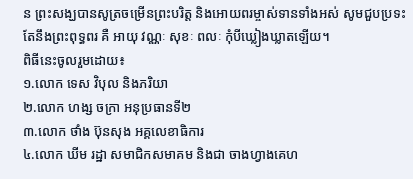ន ព្រះសង្ឃបានសូត្រចម្រើនព្រះបរិត្ត និងអោយពរម្ចាស់ទានទាំងអស់ សូមជួបប្រទះតែនឹងព្រះពុទ្ធពរ គឺ អាយុ វណ្ណៈ សុខៈ ពលៈ កុំបីឃ្លៀងឃ្លាតឡើយ។
ពិធីនេះចូលរួមដោយ៖
១.លោក ទេស វិបុល និងភរិយា
២.លោក ហង្ស ចក្រា អនុប្រធានទី២
៣.លោក ថាំង ប៊ុនសុង អគ្គលេខាធិការ
៤.លោក ឃីម រដ្ឋា សមាជិកសមាគម និងជា ចាងហ្វាងគេហ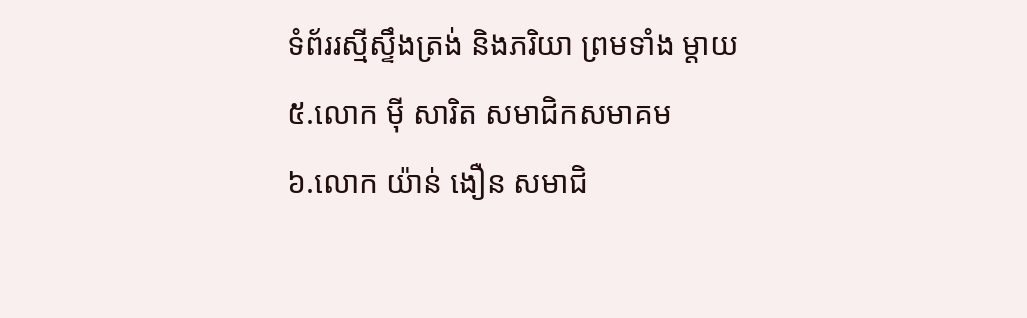ទំព័ររស្មីស្ទឹងត្រង់ និងភរិយា ព្រមទាំង ម្តាយ
៥.លោក ម៉ី សារិត សមាជិកសមាគម
៦.លោក យ៉ាន់ ងឿន សមាជិ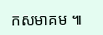កសមាគម ៕